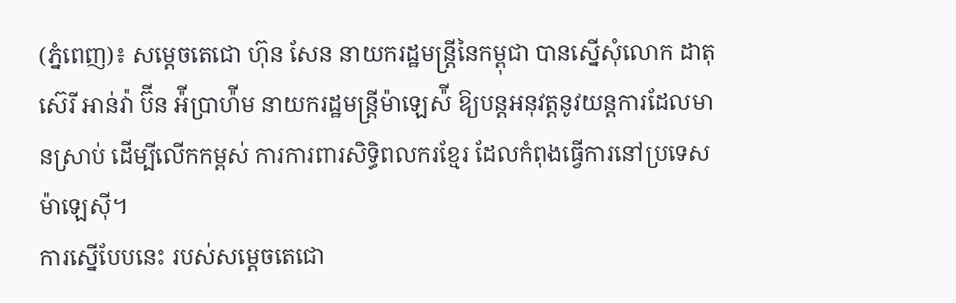(ភ្នំពេញ)៖ សម្តេចតេជោ ហ៊ុន សែន នាយករដ្ឋមន្រ្តីនៃកម្ពុជា បានស្នើសុំលោក ដាតុ ស៊េរី អាន់វ៉ា ប៊ីន អ៉ីប្រាហ៉ីម នាយករដ្ឋមន្រ្តីម៉ាឡេស៉ី ឱ្យបន្តអនុវត្តនូវយន្តការដែលមានស្រាប់ ដើម្បីលើកកម្ពស់ ការការពារសិទ្ធិពលករខ្មែរ ដែលកំពុងធ្វើការនៅប្រទេសម៉ាឡេស៊ី។
ការស្នើបែបនេះ របស់សម្តេចតេជោ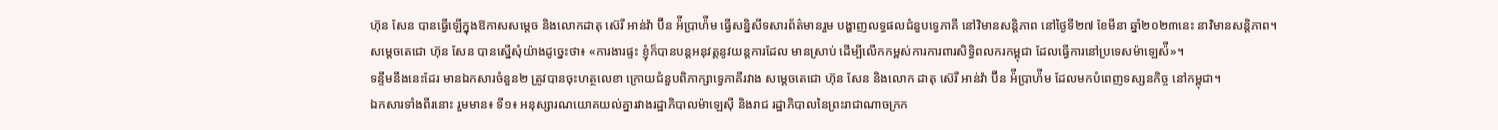ហ៊ុន សែន បានធ្វើឡើក្នុងឱកាសសម្តេច និងលោកដាតុ ស៊េរី អាន់វ៉ា ប៊ីន អ៉ីប្រាហ៉ីម ធ្វើសន្និសីទសារព័ត៌មានរួម បង្ហាញលទ្ធផលជំនួបទ្វេភាគី នៅវិមានសន្តិភាព នៅថ្ងៃទី២៧ ខែមីនា ឆ្នាំ២០២៣នេះ នាវិមានសន្តិភាព។
សម្តេចតេជោ ហ៊ុន សែន បានស្នើសុំយ៉ាងដូច្នេះថា៖ «ការងារផ្ទះ ខ្ញុំក៏បានបន្តអនុវត្តនូវយន្តការដែល មានស្រាប់ ដើម្បីលើកកម្ពស់ការការពារសិទ្ធិពលករកម្ពុជា ដែលធ្វើការនៅប្រទេសម៉ាឡេស៉ី»។
ទន្ទឹមនឹងនេះដែរ មានឯកសារចំនួន២ ត្រូវបានចុះហត្ថលេខា ក្រោយជំនួបពិភាក្សាទ្វេភាគីរវាង សម្តេចតេជោ ហ៊ុន សែន និងលោក ដាតុ ស៊េរី អាន់វ៉ា ប៊ីន អ៉ីប្រាហ៉ីម ដែលមកបំពេញទស្សនកិច្ច នៅកម្ពុជា។
ឯកសារទាំងពីរនោះ រួមមាន៖ ទី១៖ អនុស្សារណយោគយល់គ្នារវាងរដ្ឋាភិបាលម៉ាឡេស៊ី និងរាជ រដ្ឋាភិបាលនៃព្រះរាជាណាចក្រក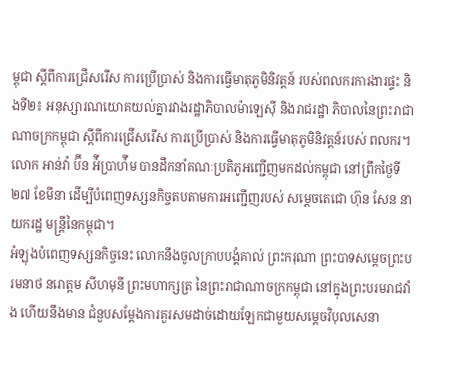ម្ពុជា ស្តីពីការជ្រើសរើស ការប្រើប្រាស់ និងការធ្វើមាតុភូមិនិវត្តន៍ របស់ពលករការងារផ្ទះ និងទី២៖ អនុស្សារណយោគយល់គ្នារវាងរដ្ឋាភិបាលម៉ាឡេស៊ី និងរាជរដ្ឋា ភិបាលនៃព្រះរាជាណាចក្រកម្ពុជា ស្តីពីការជ្រើសរើស ការប្រើប្រាស់ និងការធ្វើមាតុភូមិនិវត្តន៍របស់ ពលករ។
លោក អាន់វ៉ា ប៊ីន អ៉ីប្រាហ៉ីម បានដឹកនាំគណៈប្រតិភូអញ្ជើញមកដល់កម្ពុជា នៅព្រឹកថ្ងៃទី២៧ ខែមីនា ដើម្បីបំពេញទស្សនកិច្ចតបតាមការអញ្ជើញរបស់ សម្តេចតេជោ ហ៊ុន សែន នាយករដ្ឋ មន្ត្រីនៃកម្ពុជា។
អំឡុងបំពេញទស្សនកិច្ចនេះ លោកនឹងចូលក្រាបបង្គំគាល់ ព្រះករុណា ព្រះបាទសម្តេចព្រះបរមនាថ នរោត្តម សីហមុនី ព្រះមហាក្សត្រ នៃព្រះរាជាណាចក្រកម្ពុជា នៅក្នុងព្រះបរមរាជវាំង ហើយនឹងមាន ជំនួបសម្តែងការគួរសមដាច់ដោយឡែកជាមួយសម្តេចវិបុលសេនា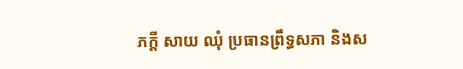ភក្តី សាយ ឈុំ ប្រធានព្រឹទ្ធសភា និងស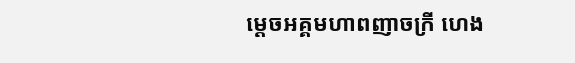ម្តេចអគ្គមហាពញាចក្រី ហេង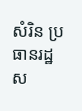សំរិន ប្រធានរដ្ឋស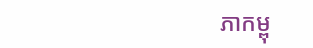ភាកម្ពុ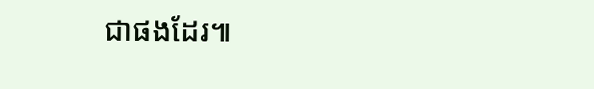ជាផងដែរ៕